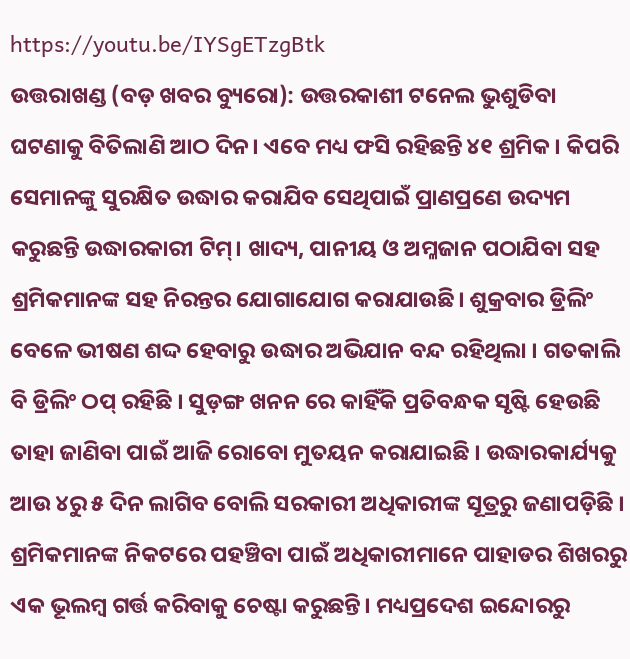https://youtu.be/IYSgETzgBtk
ଉତ୍ତରାଖଣ୍ଡ (ବଡ଼ ଖବର ବ୍ୟୁରୋ): ଉତ୍ତରକାଶୀ ଟନେଲ ଭୁଶୁଡିବା ଘଟଣାକୁ ବିତିଲାଣି ଆଠ ଦିନ। ଏବେ ମଧ୍ୟ ଫସି ରହିଛନ୍ତି ୪୧ ଶ୍ରମିକ। କିପରି ସେମାନଙ୍କୁ ସୁରକ୍ଷିତ ଉଦ୍ଧାର କରାଯିବ ସେଥିପାଇଁ ପ୍ରାଣପ୍ରଣେ ଉଦ୍ୟମ କରୁଛନ୍ତି ଉଦ୍ଧାରକାରୀ ଟିମ୍। ଖାଦ୍ୟ, ପାନୀୟ ଓ ଅମ୍ଳଜାନ ପଠାଯିବା ସହ ଶ୍ରମିକମାନଙ୍କ ସହ ନିରନ୍ତର ଯୋଗାଯୋଗ କରାଯାଉଛି। ଶୁକ୍ରବାର ଡ୍ରିଲିଂ ବେଳେ ଭୀଷଣ ଶଦ୍ଦ ହେବାରୁ ଉଦ୍ଧାର ଅଭିଯାନ ବନ୍ଦ ରହିଥିଲା । ଗତକାଲି ବି ଡ୍ରିଲିଂ ଠପ୍ ରହିଛି । ସୁଡ଼ଙ୍ଗ ଖନନ ରେ କାହିଁକି ପ୍ରତିବନ୍ଧକ ସୃଷ୍ଟି ହେଉଛି ତାହା ଜାଣିବା ପାଇଁ ଆଜି ରୋବୋ ମୁତୟନ କରାଯାଇଛି । ଉଦ୍ଧାରକାର୍ଯ୍ୟକୁ ଆଉ ୪ରୁ ୫ ଦିନ ଲାଗିବ ବୋଲି ସରକାରୀ ଅଧିକାରୀଙ୍କ ସୂତ୍ରରୁ ଜଣାପଡ଼ିଛି ।
ଶ୍ରମିକମାନଙ୍କ ନିକଟରେ ପହଞ୍ଚିବା ପାଇଁ ଅଧିକାରୀମାନେ ପାହାଡର ଶିଖରରୁ ଏକ ଭୂଲମ୍ବ ଗର୍ତ୍ତ କରିବାକୁ ଚେଷ୍ଟା କରୁଛନ୍ତି। ମଧ୍ୟପ୍ରଦେଶ ଇନ୍ଦୋରରୁ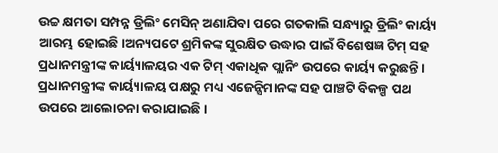ଉଚ୍ଚ କ୍ଷମତା ସମ୍ପନ୍ନ ଡ୍ରିଲିଂ ମେସିନ୍ ଅଣାଯିବା ପରେ ଗତକାଲି ସନ୍ଧ୍ୟାରୁ ଡ୍ରିଲିଂ କାର୍ୟ୍ୟ ଆରମ୍ଭ ହୋଇଛି।ଅନ୍ୟପଟେ ଶ୍ରମିକଙ୍କ ସୁରକ୍ଷିତ ଉଦ୍ଧାର ପାଇଁ ବିଶେଷଜ୍ଞ ଟିମ୍ ସହ ପ୍ରଧାନମନ୍ତ୍ରୀଙ୍କ କାର୍ୟ୍ୟାଳୟର ଏକ ଟିମ୍ ଏକାଧିକ ପ୍ଲାନିଂ ଉପରେ କାର୍ୟ୍ୟ କରୁଛନ୍ତି। ପ୍ରଧାନମନ୍ତ୍ରୀଙ୍କ କାର୍ୟ୍ୟାଳୟ ପକ୍ଷରୁ ମଧ୍ୟ ଏଜେନ୍ସିମାନଙ୍କ ସହ ପାଞ୍ଚଟି ବିକଳ୍ପ ପଥ ଉପରେ ଆଲୋଚନା କରାଯାଇଛି।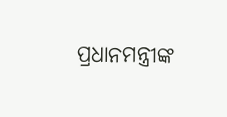ପ୍ରଧାନମନ୍ତ୍ରୀଙ୍କ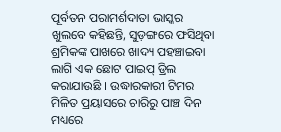ପୂର୍ବତନ ପରାମର୍ଶଦାତା ଭାସ୍କର ଖୁଲବେ କହିଛନ୍ତି, ସୁଡ଼ଙ୍ଗରେ ଫସିଥିବା ଶ୍ରମିକଙ୍କ ପାଖରେ ଖାଦ୍ୟ ପହଞ୍ଚାଇବା ଲାଗି ଏକ ଛୋଟ ପାଇପ୍ ଡ୍ରିଲ କରାଯାଉଛି । ଉଦ୍ଧାରକାରୀ ଟିମର ମିଳିତ ପ୍ରୟାସରେ ଚାରିରୁ ପାଞ୍ଚ ଦିନ ମଧ୍ୟରେ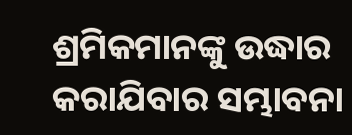ଶ୍ରମିକମାନଙ୍କୁ ଉଦ୍ଧାର କରାଯିବାର ସମ୍ଭାବନା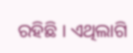ରହିଛି । ଏଥିଲାଗି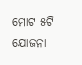ମୋଟ ୫ଟି ଯୋଜନା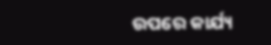ଉପରେ କାର୍ଯ୍ୟ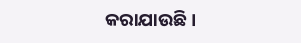କରାଯାଉଛି ।